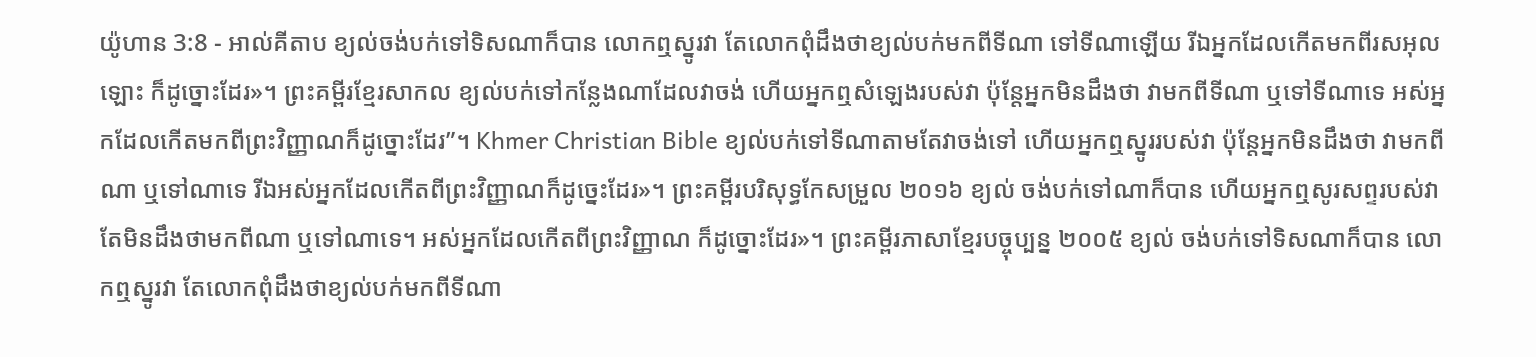យ៉ូហាន 3:8 - អាល់គីតាប ខ្យល់ចង់បក់ទៅទិសណាក៏បាន លោកឮស្នូរវា តែលោកពុំដឹងថាខ្យល់បក់មកពីទីណា ទៅទីណាឡើយ រីឯអ្នកដែលកើតមកពីរសអុលឡោះ ក៏ដូច្នោះដែរ»។ ព្រះគម្ពីរខ្មែរសាកល ខ្យល់បក់ទៅកន្លែងណាដែលវាចង់ ហើយអ្នកឮសំឡេងរបស់វា ប៉ុន្តែអ្នកមិនដឹងថា វាមកពីទីណា ឬទៅទីណាទេ អស់អ្នកដែលកើតមកពីព្រះវិញ្ញាណក៏ដូច្នោះដែរ”។ Khmer Christian Bible ខ្យល់បក់ទៅទីណាតាមតែវាចង់ទៅ ហើយអ្នកឮស្នូររបស់វា ប៉ុន្ដែអ្នកមិនដឹងថា វាមកពីណា ឬទៅណាទេ រីឯអស់អ្នកដែលកើតពីព្រះវិញ្ញាណក៏ដូច្នេះដែរ»។ ព្រះគម្ពីរបរិសុទ្ធកែសម្រួល ២០១៦ ខ្យល់ ចង់បក់ទៅណាក៏បាន ហើយអ្នកឮសូរសព្ទរបស់វា តែមិនដឹងថាមកពីណា ឬទៅណាទេ។ អស់អ្នកដែលកើតពីព្រះវិញ្ញាណ ក៏ដូច្នោះដែរ»។ ព្រះគម្ពីរភាសាខ្មែរបច្ចុប្បន្ន ២០០៥ ខ្យល់ ចង់បក់ទៅទិសណាក៏បាន លោកឮស្នូរវា តែលោកពុំដឹងថាខ្យល់បក់មកពីទីណា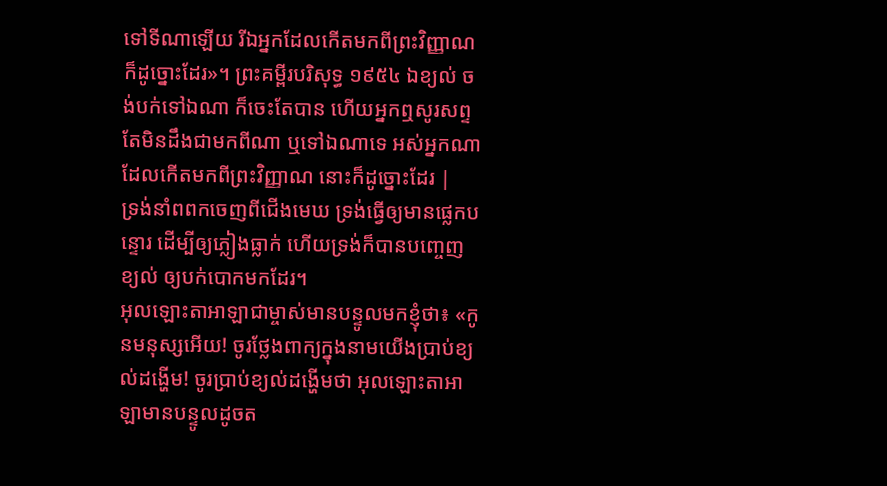ទៅទីណាឡើយ រីឯអ្នកដែលកើតមកពីព្រះវិញ្ញាណក៏ដូច្នោះដែរ»។ ព្រះគម្ពីរបរិសុទ្ធ ១៩៥៤ ឯខ្យល់ ចង់បក់ទៅឯណា ក៏ចេះតែបាន ហើយអ្នកឮសូរសព្ទ តែមិនដឹងជាមកពីណា ឬទៅឯណាទេ អស់អ្នកណាដែលកើតមកពីព្រះវិញ្ញាណ នោះក៏ដូច្នោះដែរ |
ទ្រង់នាំពពកចេញពីជើងមេឃ ទ្រង់ធ្វើឲ្យមានផ្លេកបន្ទោរ ដើម្បីឲ្យភ្លៀងធ្លាក់ ហើយទ្រង់ក៏បានបញ្ចេញខ្យល់ ឲ្យបក់បោកមកដែរ។
អុលឡោះតាអាឡាជាម្ចាស់មានបន្ទូលមកខ្ញុំថា៖ «កូនមនុស្សអើយ! ចូរថ្លែងពាក្យក្នុងនាមយើងប្រាប់ខ្យល់ដង្ហើម! ចូរប្រាប់ខ្យល់ដង្ហើមថា អុលឡោះតាអាឡាមានបន្ទូលដូចត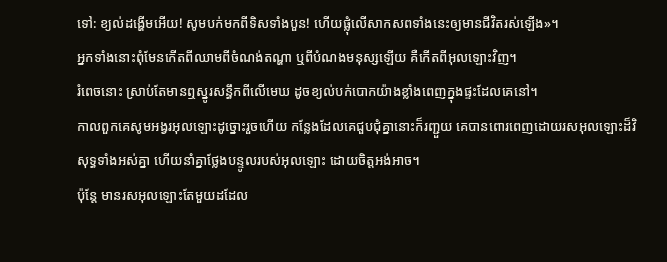ទៅ: ខ្យល់ដង្ហើមអើយ! សូមបក់មកពីទិសទាំងបួន! ហើយផ្លុំលើសាកសពទាំងនេះឲ្យមានជីវិតរស់ឡើង»។
អ្នកទាំងនោះពុំមែនកើតពីឈាមពីចំណង់តណ្ហា ឬពីបំណងមនុស្សឡើយ គឺកើតពីអុលឡោះវិញ។
រំពេចនោះ ស្រាប់តែមានឮស្នូរសន្ធឹកពីលើមេឃ ដូចខ្យល់បក់បោកយ៉ាងខ្លាំងពេញក្នុងផ្ទះដែលគេនៅ។
កាលពួកគេសូមអង្វរអុលឡោះដូច្នោះរួចហើយ កន្លែងដែលគេជួបជុំគ្នានោះក៏រញ្ជួយ គេបានពោរពេញដោយរសអុលឡោះដ៏វិសុទ្ធទាំងអស់គ្នា ហើយនាំគ្នាថ្លែងបន្ទូលរបស់អុលឡោះ ដោយចិត្ដអង់អាច។
ប៉ុន្ដែ មានរសអុលឡោះតែមួយដដែល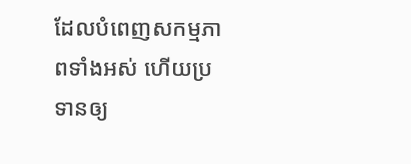ដែលបំពេញសកម្មភាពទាំងអស់ ហើយប្រទានឲ្យ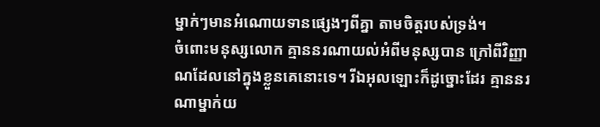ម្នាក់ៗមានអំណោយទានផ្សេងៗពីគ្នា តាមចិត្តរបស់ទ្រង់។
ចំពោះមនុស្សលោក គ្មាននរណាយល់អំពីមនុស្សបាន ក្រៅពីវិញ្ញាណដែលនៅក្នុងខ្លួនគេនោះទេ។ រីឯអុលឡោះក៏ដូច្នោះដែរ គ្មាននរណាម្នាក់យ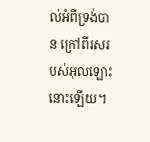ល់អំពីទ្រង់បាន ក្រៅពីរសរបស់អុលឡោះនោះឡើយ។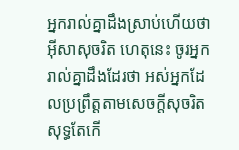អ្នករាល់គ្នាដឹងស្រាប់ហើយថា អ៊ីសាសុចរិត ហេតុនេះ ចូរអ្នករាល់គ្នាដឹងដែរថា អស់អ្នកដែលប្រព្រឹត្ដតាមសេចក្ដីសុចរិត សុទ្ធតែកើ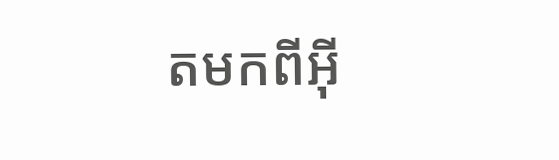តមកពីអ៊ី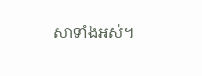សាទាំងអស់។